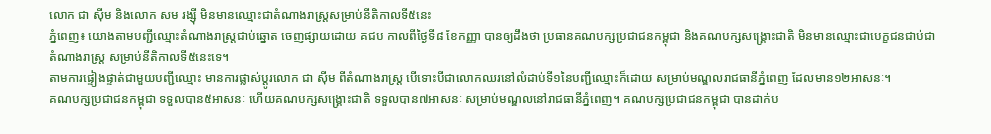លោក ជា ស៊ីម និងលោក សម រង្ស៊ី មិនមានឈ្មោះជាតំណាងរាស្ត្រសម្រាប់នីតិកាលទី៥នេះ
ភ្នំពេញ៖ យោងតាមបញ្ជីឈ្មោះតំណាងរាស្ត្រជាប់ឆ្នោត ចេញផ្សាយដោយ គជប កាលពីថ្ងៃទី៨ ខែកញ្ញា បានឲ្យដឹងថា ប្រធានគណបក្សប្រជាជនកម្ពុជា និងគណបក្សសង្គ្រោះជាតិ មិនមានឈ្មោះជាបេក្ខជនជាប់ជាតំណាងរាស្ត្រ សម្រាប់នីតិកាលទី៥នេះទេ។
តាមការផ្ទៀងផ្ទាត់ជាមួយបញ្ជីឈ្មោះ មានការផ្លាស់ប្តូរលោក ជា ស៊ីម ពីតំណាងរាស្ត្រ បើទោះបីជាលោកឈរនៅលំដាប់ទី១នៃបញ្ជីឈ្មោះក៏ដោយ សម្រាប់មណ្ឌលរាជធានីភ្នំពេញ ដែលមាន១២អាសនៈ។
គណបក្សប្រជាជនកម្ពុជា ទទួលបាន៥អាសនៈ ហើយគណបក្សសង្គ្រោះជាតិ ទទួលបាន៧អាសនៈ សម្រាប់មណ្ឌលនៅរាជធានីភ្នំពេញ។ គណបក្សប្រជាជនកម្ពុជា បានដាក់ប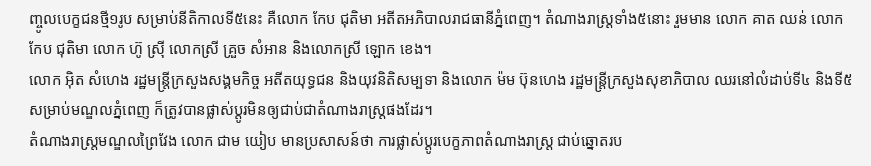ញ្ចូលបេក្ខជនថ្មី១រូប សម្រាប់នីតិកាលទី៥នេះ គឺលោក កែប ជុតិមា អតីតអភិបាលរាជធានីភ្នំពេញ។ តំណាងរាស្ត្រទាំង៥នោះ រួមមាន លោក គាត ឈន់ លោក កែប ជុតិមា លោក ហ៊ូ ស្រ៊ី លោកស្រី គ្រួច សំអាន និងលោកស្រី ឡោក ខេង។
លោក អ៊ិត សំហេង រដ្ឋមន្ត្រីក្រសួងសង្គមកិច្ច អតីតយុទ្ធជន និងយុវនិតិសម្បទា និងលោក ម៉ម ប៊ុនហេង រដ្ឋមន្ត្រីក្រសួងសុខាភិបាល ឈរនៅលំដាប់ទី៤ និងទី៥ សម្រាប់មណ្ឌលភ្នំពេញ ក៏ត្រូវបានផ្លាស់ប្តូរមិនឲ្យជាប់ជាតំណាងរាស្ត្រផងដែរ។
តំណាងរាស្ត្រមណ្ឌលព្រៃវែង លោក ជាម យៀប មានប្រសាសន៍ថា ការផ្លាស់ប្តូរបេក្ខភាពតំណាងរាស្ត្រ ជាប់ឆ្នោតរប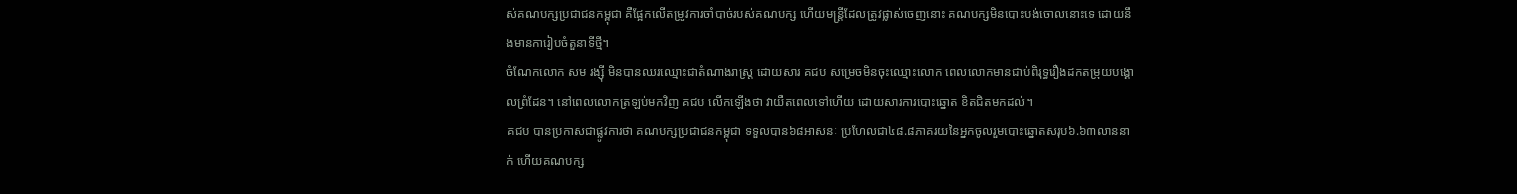ស់គណបក្សប្រជាជនកម្ពុជា គឺផ្អែកលើតម្រូវការចាំបាច់របស់គណបក្ស ហើយមន្ត្រីដែលត្រូវផ្លាស់ចេញនោះ គណបក្សមិនបោះបង់ចោលនោះទេ ដោយនឹងមានការៀបចំតួនាទីថ្មី។
ចំណែកលោក សម រង្ស៊ី មិនបានឈរឈ្មោះជាតំណាងរាស្ត្រ ដោយសារ គជប សម្រេចមិនចុះឈ្មោះលោក ពេលលោកមានជាប់ពិរុទ្ធរឿងដកតម្រុយបង្គោលព្រំដែន។ នៅពេលលោកត្រឡប់មកវិញ គជប លើកឡើងថា វាយឺតពេលទៅហើយ ដោយសារការបោះឆ្នោត ខិតជិតមកដល់។
គជប បានប្រកាសជាផ្លូវការថា គណបក្សប្រជាជនកម្ពុជា ទទួលបាន៦៨អាសនៈ ប្រហែលជា៤៨.៨ភាគរយនៃអ្នកចូលរួមបោះឆ្នោតសរុប៦.៦៣លាននាក់ ហើយគណបក្ស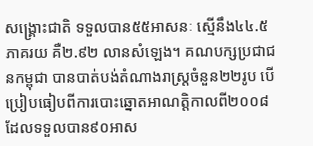សង្គ្រោះជាតិ ទទួលបាន៥៥អាសនៈ ស្មើនឹង៤៤.៥ភាគរយ គឺ២.៩២ លានសំឡេង។ គណបក្សប្រជាជនកម្ពុជា បានបាត់បង់តំណាងរាស្ត្រចំនួន២២រូប បើប្រៀបធៀបពីការបោះឆ្នោតអាណត្តិកាលពី២០០៨ ដែលទទួលបាន៩០អាស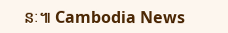នៈ៕ Cambodia News